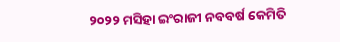୨୦୨୨ ମସିହା ଇଂରାଜୀ ନବବର୍ଷ କେମିତି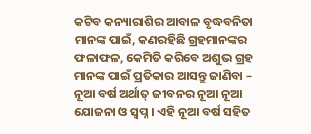କଟିବ କନ୍ୟାରାଶିର ଆବାଳ ବୃଦ୍ଧବନିତା ମାନଙ୍କ ପାଇଁ, କଣରହିଛି ଗ୍ରହମାନଙ୍କର ଫଳାଫଳ, କେମିତି କରିବେ ଅଶୁଭ ଗ୍ରହ ମାନଙ୍କ ପାଇଁ ପ୍ରତିକାର ଆସନ୍ତୁ ଜାଣିବା – ନୂଆ ବର୍ଷ ଅର୍ଥାତ୍ ଜୀବନର ନୂଆ ନୂଆ ଯୋଜନା ଓ ସ୍ଵପ୍ନ । ଏହି ନୂଆ ବର୍ଷ ସହିତ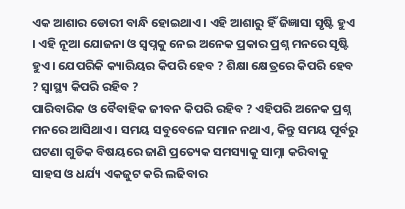ଏକ ଆଶାର ଡୋରୀ ବାନ୍ଧି ହୋଇଥାଏ । ଏହି ଆଶାରୁ ହିଁ ଜିଜ୍ଞାସା ସୃଷ୍ଟି ହୁଏ । ଏହି ନୂଆ ଯୋଜନା ଓ ସ୍ଵପ୍ନକୁ ନେଇ ଅନେକ ପ୍ରକାର ପ୍ରଶ୍ନ ମନରେ ସୃଷ୍ଟି ହୁଏ । ଯେପରିକି କ୍ୟାରିୟର କିପରି ହେବ ? ଶିକ୍ଷା କ୍ଷେତ୍ରରେ କିପରି ହେବ ? ସ୍ୱାସ୍ଥ୍ୟ କିପରି ରହିବ ?
ପାରିବାରିକ ଓ ବୈବାହିକ ଜୀବନ କିପରି ରହିବ ? ଏହିପରି ଅନେକ ପ୍ରଶ୍ନ ମନରେ ଆସିଥାଏ । ସମୟ ସବୁବେଳେ ସମାନ ନଥାଏ, କିନ୍ତୁ ସମୟ ପୂର୍ବରୁ ଘଟଣା ଗୁଡିକ ବିଷୟରେ ଜାଣି ପ୍ରତ୍ୟେକ ସମସ୍ୟାକୁ ସାମ୍ନା କରିବାକୁ ସାହସ ଓ ଧର୍ଯ୍ୟ ଏକଜୁଟ କରି ଲଢିବାର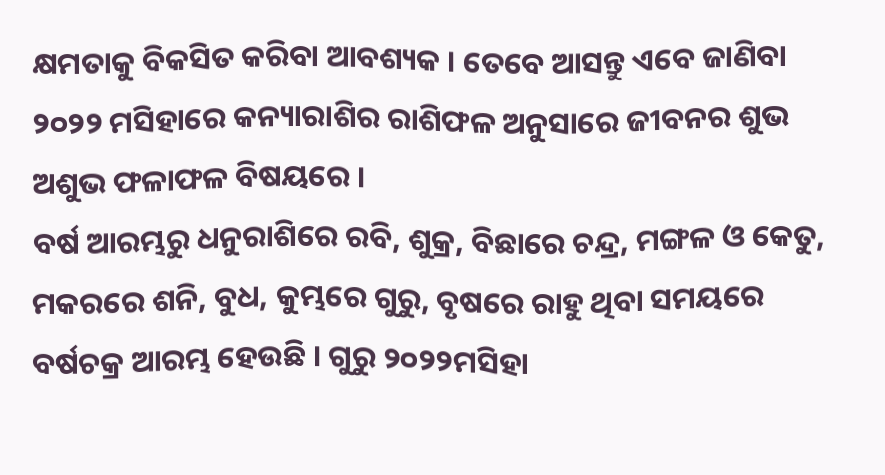କ୍ଷମତାକୁ ବିକସିତ କରିବା ଆବଶ୍ୟକ । ତେବେ ଆସନ୍ତୁ ଏବେ ଜାଣିବା ୨୦୨୨ ମସିହାରେ କନ୍ୟାରାଶିର ରାଶିଫଳ ଅନୁସାରେ ଜୀବନର ଶୁଭ ଅଶୁଭ ଫଳାଫଳ ବିଷୟରେ ।
ବର୍ଷ ଆରମ୍ଭରୁ ଧନୁରାଶିରେ ରବି, ଶୁକ୍ର, ବିଛାରେ ଚନ୍ଦ୍ର, ମଙ୍ଗଳ ଓ କେତୁ, ମକରରେ ଶନି, ବୁଧ, କୁମ୍ଭରେ ଗୁରୁ, ବୃଷରେ ରାହୁ ଥିବା ସମୟରେ ବର୍ଷଚକ୍ର ଆରମ୍ଭ ହେଉଛି । ଗୁରୁ ୨୦୨୨ମସିହା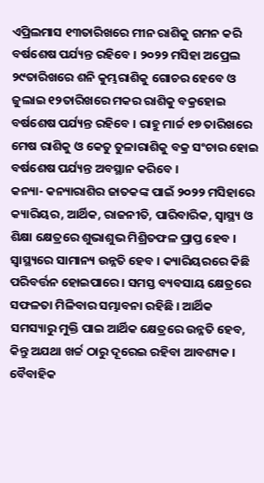ଏପ୍ରିଲମାସ ୧୩ତାରିଖରେ ମୀନ ରାଶିକୁ ଗମନ କରି ବର୍ଷଶେଷ ପର୍ଯ୍ୟନ୍ତ ରହିବେ । ୨୦୨୨ ମସିହା ଅପ୍ରେଲ ୨୯ତାରିଖରେ ଶନି କୁମ୍ଭରାଶିକୁ ଗୋଚର ହେବେ ଓ ଜୁଲାଇ ୧୨ତାରିଖରେ ମକର ରାଶିକୁ ବକ୍ରହୋଇ ବର୍ଷଶେଷ ପର୍ଯ୍ୟନ୍ତ ରହିବେ । ରାହୁ ମାର୍ଚ୍ଚ ୧୭ ତାରିଖରେ ମେଷ ରାଶିକୁ ଓ କେତୁ ତୁଳାରାଶିକୁ ବକ୍ର ସଂଚାର ହୋଇ ବର୍ଷଶେଷ ପର୍ଯ୍ୟନ୍ତ ଅବସ୍ଥାନ କରିବେ ।
କନ୍ୟା- କନ୍ୟାରାଶିର ଜାତକଙ୍କ ପାଇଁ ୨୦୨୨ ମସିହାରେ କ୍ୟାରିୟର, ଆର୍ଥିକ, ରାଜନୀତି, ପାରିବାରିକ, ସ୍ୱାସ୍ଥ୍ୟ ଓ ଶିକ୍ଷା କ୍ଷେତ୍ରରେ ଶୁଭାଶୁଭ ମିଶ୍ରିତଫଳ ପ୍ରାପ୍ତ ହେବ । ସ୍ୱାସ୍ଥ୍ୟରେ ସାମାନ୍ୟ ଉନ୍ନତି ହେବ । କ୍ୟାରିୟରରେ କିଛି ପରିବର୍ତ୍ତନ ହୋଇପାରେ । ସମସ୍ତ ବ୍ୟବସାୟ କ୍ଷେତ୍ରରେ ସଫଳତା ମିଳିବାର ସମ୍ଭାବନା ରହିଛି । ଆର୍ଥିକ ସମସ୍ୟାରୁ ମୁକ୍ତି ପାଇ ଆର୍ଥିକ କ୍ଷେତ୍ରରେ ଉନ୍ନତି ହେବ, କିନ୍ତୁ ଅଯଥା ଖର୍ଚ୍ଚ ଠାରୁ ଦୂରେଇ ରହିବା ଆବଶ୍ୟକ । ବୈବାହିକ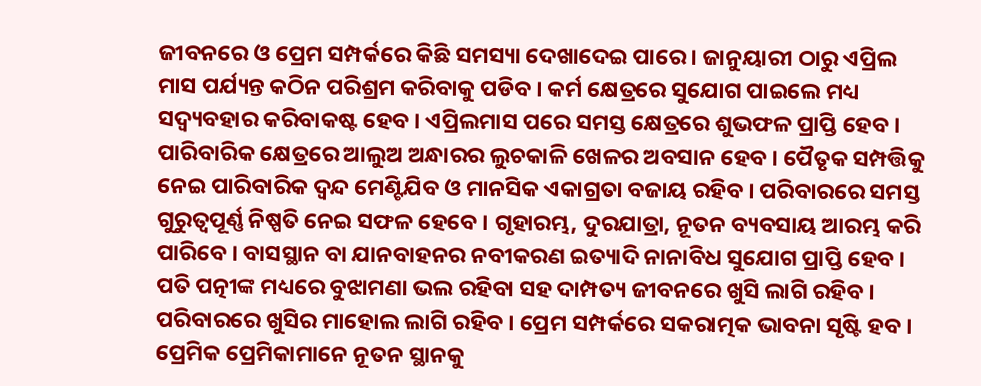ଜୀବନରେ ଓ ପ୍ରେମ ସମ୍ପର୍କରେ କିଛି ସମସ୍ୟା ଦେଖାଦେଇ ପାରେ । ଜାନୁୟାରୀ ଠାରୁ ଏପ୍ରିଲ ମାସ ପର୍ଯ୍ୟନ୍ତ କଠିନ ପରିଶ୍ରମ କରିବାକୁ ପଡିବ । କର୍ମ କ୍ଷେତ୍ରରେ ସୁଯୋଗ ପାଇଲେ ମଧ୍ୟ ସଦ୍ବ୍ୟବହାର କରିବାକଷ୍ଟ ହେବ । ଏପ୍ରିଲମାସ ପରେ ସମସ୍ତ କ୍ଷେତ୍ରରେ ଶୁଭଫଳ ପ୍ରାପ୍ତି ହେବ ।
ପାରିବାରିକ କ୍ଷେତ୍ରରେ ଆଲୁଅ ଅନ୍ଧାରର ଲୁଚକାଳି ଖେଳର ଅବସାନ ହେବ । ପୈତୃକ ସମ୍ପତ୍ତିକୁ ନେଇ ପାରିବାରିକ ଦ୍ଵନ୍ଦ ମେଣ୍ଟିଯିବ ଓ ମାନସିକ ଏକାଗ୍ରତା ବଜାୟ ରହିବ । ପରିବାରରେ ସମସ୍ତ ଗୁରୁତ୍ୱପୂର୍ଣ୍ଣ ନିଷ୍ପତି ନେଇ ସଫଳ ହେବେ । ଗୃହାରମ୍ଭ, ଦୁରଯାତ୍ରା, ନୂତନ ବ୍ୟବସାୟ ଆରମ୍ଭ କରି ପାରିବେ । ବାସସ୍ଥାନ ବା ଯାନବାହନର ନବୀକରଣ ଇତ୍ୟାଦି ନାନାବିଧ ସୁଯୋଗ ପ୍ରାପ୍ତି ହେବ । ପତି ପତ୍ନୀଙ୍କ ମଧ୍ୟରେ ବୁଝାମଣା ଭଲ ରହିବା ସହ ଦାମ୍ପତ୍ୟ ଜୀବନରେ ଖୁସି ଲାଗି ରହିବ । ପରିବାରରେ ଖୁସିର ମାହୋଲ ଲାଗି ରହିବ । ପ୍ରେମ ସମ୍ପର୍କରେ ସକରାତ୍ମକ ଭାବନା ସୃଷ୍ଟି ହବ । ପ୍ରେମିକ ପ୍ରେମିକାମାନେ ନୂତନ ସ୍ଥାନକୁ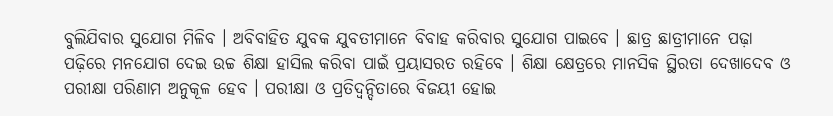ବୁଲିଯିବାର ସୁଯୋଗ ମିଳିବ । ଅବିବାହିତ ଯୁବକ ଯୁବତୀମାନେ ବିବାହ କରିବାର ସୁଯୋଗ ପାଇବେ । ଛାତ୍ର ଛାତ୍ରୀମାନେ ପଢ଼ା ପଢ଼ିରେ ମନଯୋଗ ଦେଇ ଉଚ୍ଚ ଶିକ୍ଷା ହାସିଲ କରିବା ପାଇଁ ପ୍ରୟାସରତ ରହିବେ । ଶିକ୍ଷା କ୍ଷେତ୍ରରେ ମାନସିକ ସ୍ଥିରତା ଦେଖାଦେବ ଓ ପରୀକ୍ଷା ପରିଣାମ ଅନୁକୂଳ ହେବ । ପରୀକ୍ଷା ଓ ପ୍ରତିଦ୍ୱନ୍ଦିତାରେ ବିଜୟୀ ହୋଇ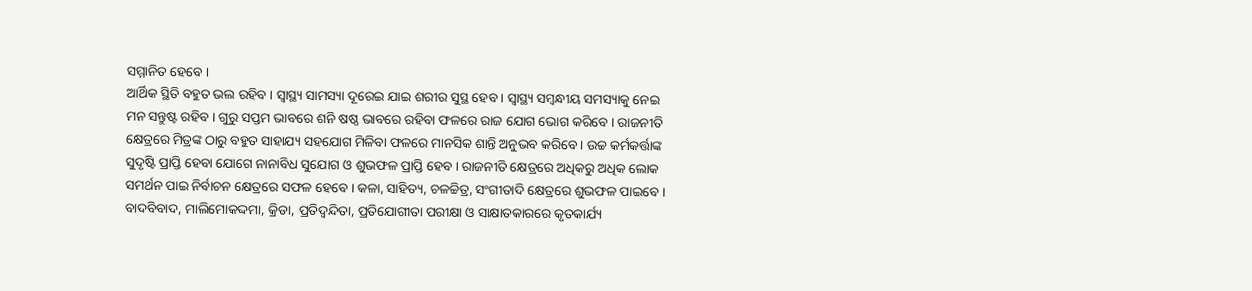ସମ୍ମାନିତ ହେବେ ।
ଆର୍ଥିକ ସ୍ଥିତି ବହୁତ ଭଲ ରହିବ । ସ୍ୱାସ୍ଥ୍ୟ ସାମସ୍ୟା ଦୂରେଇ ଯାଇ ଶରୀର ସୁସ୍ଥ ହେବ । ସ୍ୱାସ୍ଥ୍ୟ ସମ୍ବନ୍ଧୀୟ ସମସ୍ୟାକୁ ନେଇ ମନ ସନ୍ତୁଷ୍ଟ ରହିବ । ଗୁରୁ ସପ୍ତମ ଭାବରେ ଶନି ଷଷ୍ଠ ଭାବରେ ରହିବା ଫଳରେ ରାଜ ଯୋଗ ଭୋଗ କରିବେ । ରାଜନୀତି କ୍ଷେତ୍ରରେ ମିତ୍ରଙ୍କ ଠାରୁ ବହୁତ ସାହାଯ୍ୟ ସହଯୋଗ ମିଳିବା ଫଳରେ ମାନସିକ ଶାନ୍ତି ଅନୁଭବ କରିବେ । ଉଚ୍ଚ କର୍ମକର୍ତ୍ତାଙ୍କ ସୁଦୃଷ୍ଟି ପ୍ରାପ୍ତି ହେବା ଯୋଗେ ନାନାବିଧ ସୁଯୋଗ ଓ ଶୁଭଫଳ ପ୍ରାପ୍ତି ହେବ । ରାଜନୀତି କ୍ଷେତ୍ରରେ ଅଧିକରୁ ଅଧିକ ଲୋକ ସମର୍ଥନ ପାଇ ନିର୍ବାଚନ କ୍ଷେତ୍ରରେ ସଫଳ ହେବେ । କଳା, ସାହିତ୍ୟ, ଚଳଚ୍ଚିତ୍ର, ସଂଗୀତାଦି କ୍ଷେତ୍ରରେ ଶୁଭଫଳ ପାଇବେ । ବାଦବିବାଦ, ମାଲିମୋକଦ୍ଦମା, କ୍ରିଡା, ପ୍ରତିଦ୍ଵନ୍ଦିତା, ପ୍ରତିଯୋଗୀତା ପରୀକ୍ଷା ଓ ସାକ୍ଷାତକାରରେ କୃତକାର୍ଯ୍ୟ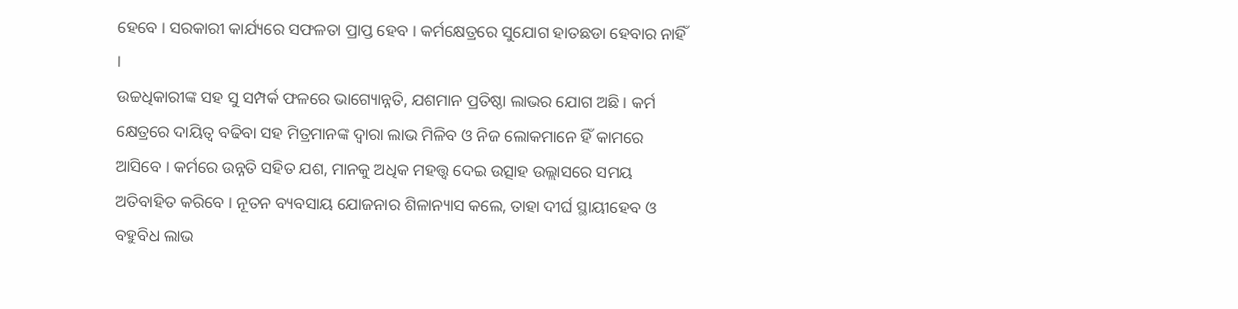ହେବେ । ସରକାରୀ କାର୍ଯ୍ୟରେ ସଫଳତା ପ୍ରାପ୍ତ ହେବ । କର୍ମକ୍ଷେତ୍ରରେ ସୁଯୋଗ ହାତଛଡା ହେବାର ନାହିଁ ।
ଉଚ୍ଚଧିକାରୀଙ୍କ ସହ ସୁ ସମ୍ପର୍କ ଫଳରେ ଭାଗ୍ୟୋନ୍ନତି, ଯଶମାନ ପ୍ରତିଷ୍ଠା ଲାଭର ଯୋଗ ଅଛି । କର୍ମ କ୍ଷେତ୍ରରେ ଦାୟିତ୍ଵ ବଢିବା ସହ ମିତ୍ରମାନଙ୍କ ଦ୍ଵାରା ଲାଭ ମିଳିବ ଓ ନିଜ ଲୋକମାନେ ହିଁ କାମରେ ଆସିବେ । କର୍ମରେ ଉନ୍ନତି ସହିତ ଯଶ, ମାନକୁ ଅଧିକ ମହତ୍ତ୍ୱ ଦେଇ ଉତ୍ସାହ ଉଲ୍ଲାସରେ ସମୟ ଅତିବାହିତ କରିବେ । ନୂତନ ବ୍ୟବସାୟ ଯୋଜନାର ଶିଳାନ୍ୟାସ କଲେ, ତାହା ଦୀର୍ଘ ସ୍ଥାୟୀହେବ ଓ ବହୁବିଧ ଲାଭ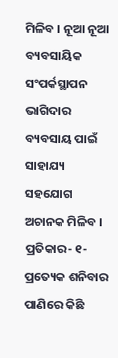ମିଳିବ । ନୂଆ ନୂଆ ବ୍ୟବସାୟିକ ସଂପର୍କସ୍ଥାପନ ଭାଗିଦାର ବ୍ୟବସାୟ ପାଇଁ ସାହାଯ୍ୟ ସହଯୋଗ ଅଚାନକ ମିଳିବ । ପ୍ରତିକାର- ୧- ପ୍ରତ୍ୟେକ ଶନିବାର ପାଣିରେ କିଛି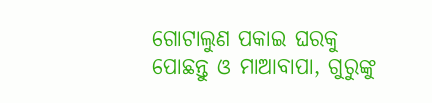ଗୋଟାଲୁଣ ପକାଇ ଘରକୁ ପୋଛନ୍ତୁ ଓ ମାଆବାପା, ଗୁରୁଙ୍କୁ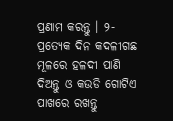ପ୍ରଣାମ କରନ୍ତୁ । ୨-ପ୍ରତ୍ୟେକ ଦିନ କଦଳୀଗଛ ମୂଳରେ ହଳଦୀ ପାଣି ଦିଅନ୍ତୁ ଓ କଉଡି ଗୋଟିଏ ପାଖରେ ରଖନ୍ତୁ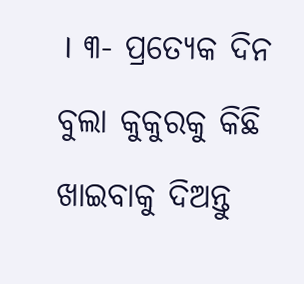। ୩- ପ୍ରତ୍ୟେକ ଦିନ ବୁଲା କୁକୁରକୁ କିଛି ଖାଇବାକୁ ଦିଅନ୍ତୁ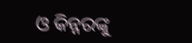ଓ କିନ୍ନରଙ୍କୁ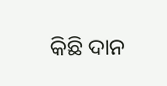କିଛି ଦାନ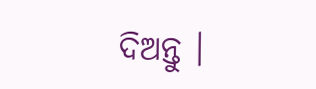ଦିଅନ୍ତୁ ।